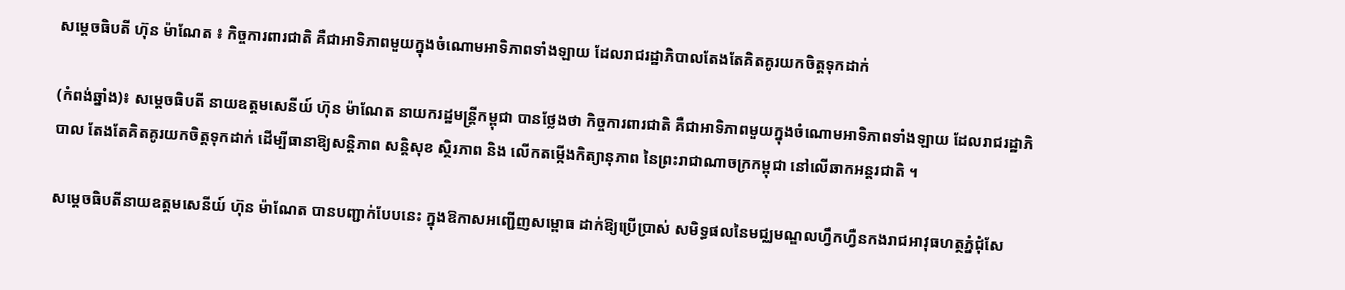សម្តេចធិបតី ហ៊ុន ម៉ាណែត ៖ កិច្ចការពារជាតិ គឺជាអាទិភាពមួយក្នុងចំណោមអាទិភាពទាំងឡាយ ដែលរាជរដ្ឋាភិបាលតែងតែគិតគូរយកចិត្តទុកដាក់

(កំពង់ឆ្នាំង)៖ សម្តេចធិបតី នាយឧត្តមសេនីយ៍ ហ៊ុន ម៉ាណែត នាយករដ្ឋមន្ត្រីកម្ពុជា បានថ្លែងថា កិច្ចការពារជាតិ គឺជាអាទិភាពមួយក្នុងចំណោមអាទិភាពទាំងឡាយ ដែលរាជរដ្ឋាភិបាល តែងតែគិតគូរយកចិត្តទុកដាក់ ដើម្បីធានាឱ្យសន្តិភាព សន្តិសុខ ស្ថិរភាព និង លើកតម្កើងកិត្យានុភាព នៃព្រះរាជាណាចក្រកម្ពុជា នៅលើឆាកអន្តរជាតិ ។

សម្តេចធិបតីនាយឧត្តមសេនីយ៍ ហ៊ុន ម៉ាណែត បានបញ្ជាក់បែបនេះ ក្នុងឱកាសអញ្ជើញសម្ពោធ ដាក់ឱ្យប្រើប្រាស់ សមិទ្ធផលនៃមជ្ឈមណ្ឌលហ្វឹកហ្វឺនកងរាជអាវុធហត្ថភ្នំជុំសែ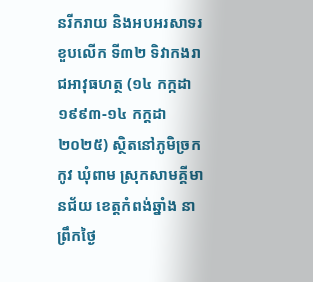នរីករាយ និងអបអរសាទរខួបលើក ទី៣២ ទិវាកងរាជអាវុធហត្ថ (១៤ កក្កដា ១៩៩៣-១៤ កក្ដដា ២០២៥) ស្ថិតនៅភូមិច្រកកូវ ឃុំពាម ស្រុកសាមគ្គីមានជ័យ ខេត្តកំពង់ឆ្នាំង នាព្រឹកថ្ងៃ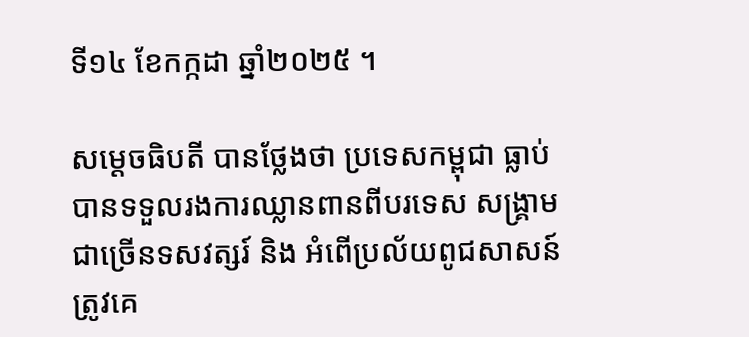ទី១៤ ខែកក្កដា ឆ្នាំ២០២៥ ។

សម្តេចធិបតី បានថ្លែងថា ប្រទេសកម្ពុជា ធ្លាប់បានទទួលរងការឈ្លានពានពីបរទេស សង្គ្រាម ជាច្រើនទសវត្សរ៍ និង អំពើប្រល័យពូជសាសន៍ ត្រូវគេ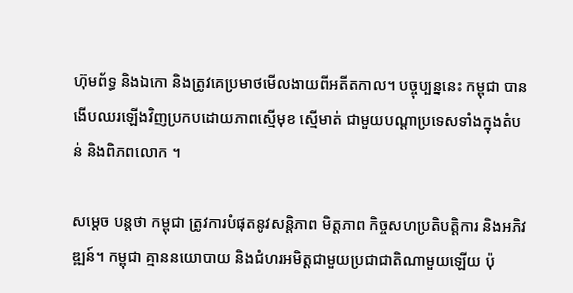ហ៊ុមព័ទ្ធ និងឯកោ និងត្រូវគេប្រមាថមើលងាយពីអតីតកាល។ បច្ចុប្បន្ននេះ កម្ពុជា បានងើបឈរឡើងវិញប្រកបដោយភាពស្មើមុខ ស្មើមាត់ ជាមួយបណ្ដាប្រទេសទាំងក្នុងតំបន់ និងពិភពលោក ។

សម្តេច បន្តថា កម្ពុជា ត្រូវការបំផុតនូវសន្តិភាព មិត្តភាព កិច្ចសហប្រតិបត្តិការ និងអភិវឌ្ឍន៍។ កម្ពុជា គ្មាននយោបាយ និងជំហរអមិត្តជាមួយប្រជាជាតិណាមួយឡើយ ប៉ុ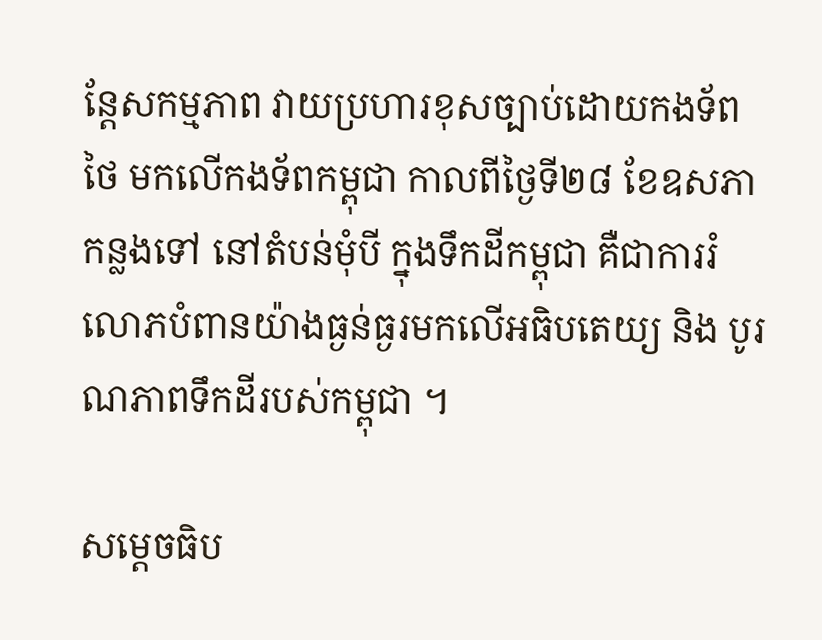ន្តែសកម្មភាព វាយប្រហារខុសច្បាប់ដោយកងទ័ពថៃ មកលើកងទ័ពកម្ពុជា កាលពីថ្ងៃទី២៨ ខែឧសភា កន្លងទៅ នៅតំបន់មុំបី ក្នុងទឹកដីកម្ពុជា គឺជាការរំលោភបំពានយ៉ាងធ្ងន់ធ្ងរមកលើអធិបតេយ្យ និង បូរណភាពទឹកដីរបស់កម្ពុជា ។

សម្តេចធិប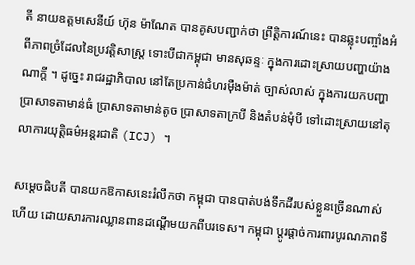តី នាយឧត្តមសេនីយ៍ ហ៊ុន ម៉ាណែត បានគូសបញ្ជាក់ថា ព្រឹត្តិការណ៍នេះ បានឆ្លុះបញ្ចាំងអំពីភាពច្រំដែលនៃប្រវត្តិសាស្ត្រ ទោះបីជាកម្ពុជា មានសុឆន្ទៈ ក្នុងការដោះស្រាយបញ្ហាយ៉ាងណាក្តី ។ ដូច្នេះ រាជរដ្ឋាភិបាល នៅតែប្រកាន់ជំហរម៉ឺងម៉ាត់ ច្បាស់លាស់ ក្នុងការយកបញ្ហាប្រាសាទតាមាន់ធំ ប្រាសាទតាមាន់តូច ប្រាសាទតាក្របី និងតំបន់មុំបី ទៅដោះស្រាយនៅតុលាការយុត្តិធម៌អន្តរជាតិ (ICJ) ។

សម្តេចធិបតី បានយកឱកាសនេះរំលឹកថា កម្ពុជា បានបាត់បង់ទឹកដីរបស់ខ្លួនច្រើនណាស់ហើយ ដោយសារការឈ្លានពានដណ្ដើមយកពីបរទេស។ កម្ពុជា ប្ដូរផ្តាច់ការពារបូរណភាពទឹ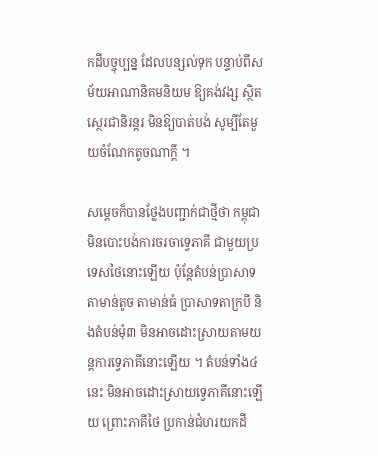កដីបច្ចុប្បន្ន ដែលបន្សល់ទុក បន្ទាប់ពីសម័យអាណានិគមនិយម ឱ្យគង់វង្ស ស្ថិតស្ថេរជានិរន្តរ មិនឱ្យបាត់បង់ សូម្បីតែមួយចំណែកតូចណាក្តី ។

សម្តេចក៏បានថ្លែងបញ្ជាក់ជាថ្មីថា កម្ពុជា មិនបោះបង់ការចរចាទ្វេភាគី ជាមួយប្រទេសថៃនោះឡើយ ប៉ុន្តែតំបន់ប្រាសាទតាមាន់តូច តាមាន់ធំ ប្រាសាទតាក្របី និងតំបន់មុំ៣ មិនអាចដោះស្រាយតាមយន្តការទ្វេភាគីនោះឡើយ ។ តំបន់ទាំង៤នេះ មិនអាចដោះស្រាយទ្វេភាគីនោះឡើយ ព្រោះភាគីថៃ ប្រកាន់ជំហរយកដី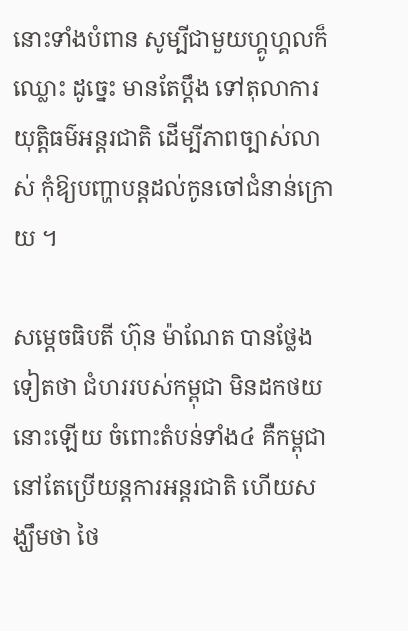នោះទាំងបំពាន សូម្បីជាមួយហ្គូហ្គលក៏ឈ្លោះ ដូច្នេះ មានតែប្តឹង ទៅតុលាការយុត្តិធម៌អន្តរជាតិ ដើម្បីភាពច្បាស់លាស់ កុំឱ្យបញ្ហាបន្តដល់កូនចៅជំនាន់ក្រោយ ។

សម្តេចធិបតី ហ៊ុន ម៉ាណែត បានថ្លែងទៀតថា ជំហររបស់កម្ពុជា មិនដកថយនោះឡើយ ចំពោះតំបន់ទាំង៤ គឺកម្ពុជា នៅតែប្រើយន្តការអន្តរជាតិ ហើយសង្ឃឹមថា ថៃ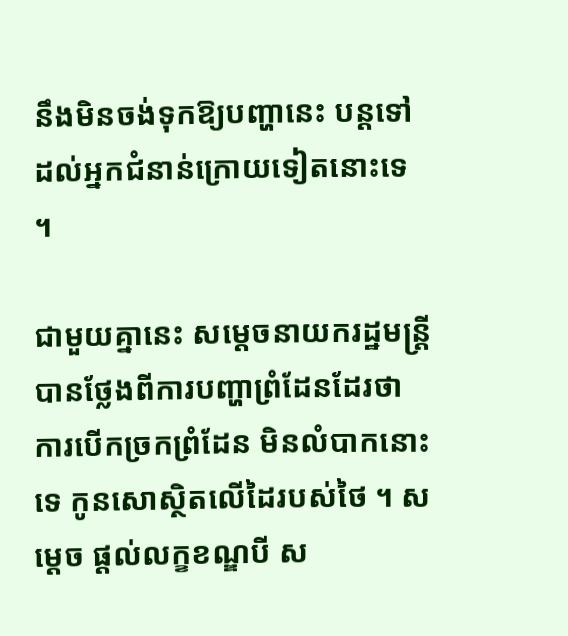នឹងមិនចង់ទុកឱ្យបញ្ហានេះ បន្តទៅដល់អ្នកជំនាន់ក្រោយទៀតនោះទេ ។

ជាមួយគ្នានេះ សម្តេចនាយករដ្ឋមន្ត្រី បានថ្លែងពីការបញ្ហាព្រំដែនដែរថា ការបើកច្រកព្រំដែន មិនលំបាកនោះទេ កូនសោស្ថិតលើដៃរបស់ថៃ ។ សម្តេច ផ្តល់លក្ខខណ្ឌបី ស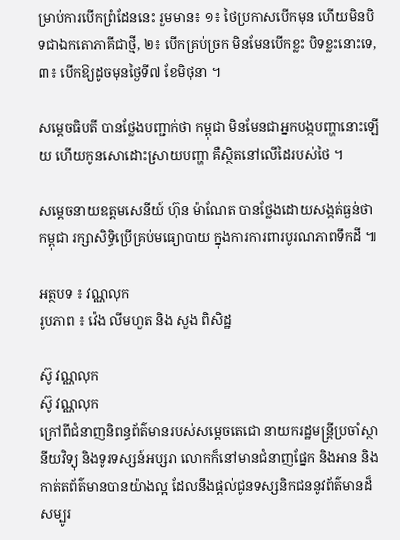ម្រាប់ការបើកព្រំដែននេះ រួមមាន៖ ១៖ ថៃប្រកាសបើកមុន ហើយមិនបិទជាឯកតោភាគីជាថ្មី, ២៖ បើកគ្រប់ច្រក មិនមែនបើកខ្លះ បិទខ្លះនោះទេ, ៣៖ បើកឱ្យដូចមុនថ្ងៃទី៧ ខែមិថុនា ។

សម្តេចធិបតី បានថ្លែងបញ្ជាក់ថា កម្ពុជា មិនមែនជាអ្នកបង្កបញ្ហានោះឡើយ ហើយកូនសោដោះស្រាយបញ្ហា គឺស្ថិតនៅលើដៃរបស់ថៃ ។

សម្តេចនាយឧត្តមសេនីយ៍ ហ៊ុន ម៉ាណែត បានថ្លែងដោយសង្កត់ធ្ងន់ថា កម្ពុជា រក្សាសិទ្ធិប្រើគ្រប់មធ្យោបាយ ក្នុងការការពារបូរណភាពទឹកដី ៕

អត្ថបទ ៖ វណ្ណលុក
រូបភាព ៖ វ៉េង លីមហួត និង សួង ពិសិដ្ឋ

ស៊ូ វណ្ណលុក
ស៊ូ វណ្ណលុក
ក្រៅពីជំនាញនិពន្ធព័ត៌មានរបស់សម្ដេចតេជោ នាយករដ្ឋមន្ត្រីប្រចាំស្ថានីយវិទ្យុ និងទូរទស្សន៍អប្សរា លោកក៏នៅមានជំនាញផ្នែក និងអាន និងកាត់តព័ត៌មានបានយ៉ាងល្អ ដែលនឹងផ្ដល់ជូនទស្សនិកជននូវព័ត៌មានដ៏សម្បូរ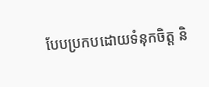បែបប្រកបដោយទំនុកចិត្ត និ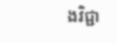ងវិជ្ជា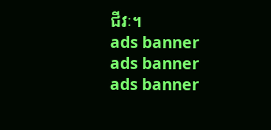ជីវៈ។
ads banner
ads banner
ads banner